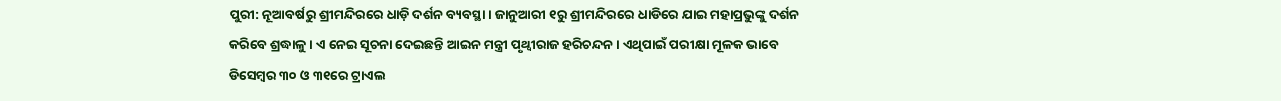ପୁରୀ: ନୂଆବର୍ଷରୁ ଶ୍ରୀମନ୍ଦିରରେ ଧାଡ଼ି ଦର୍ଶନ ବ୍ୟବସ୍ଥା । ଜାନୁଆରୀ ୧ରୁ ଶ୍ରୀମନ୍ଦିରରେ ଧାଡିରେ ଯାଇ ମହାପ୍ରଭୁଙ୍କୁ ଦର୍ଶନ କରିବେ ଶ୍ରଦ୍ଧାଳୁ । ଏ ନେଇ ସୂଚନା ଦେଇଛନ୍ତି ଆଇନ ମନ୍ତ୍ରୀ ପୃଥ୍ବୀରାଜ ହରିଚନ୍ଦନ । ଏଥିପାଇଁ ପରୀକ୍ଷା ମୂଳକ ଭାବେ ଡିସେମ୍ବର ୩୦ ଓ ୩୧ରେ ଟ୍ରାଏଲ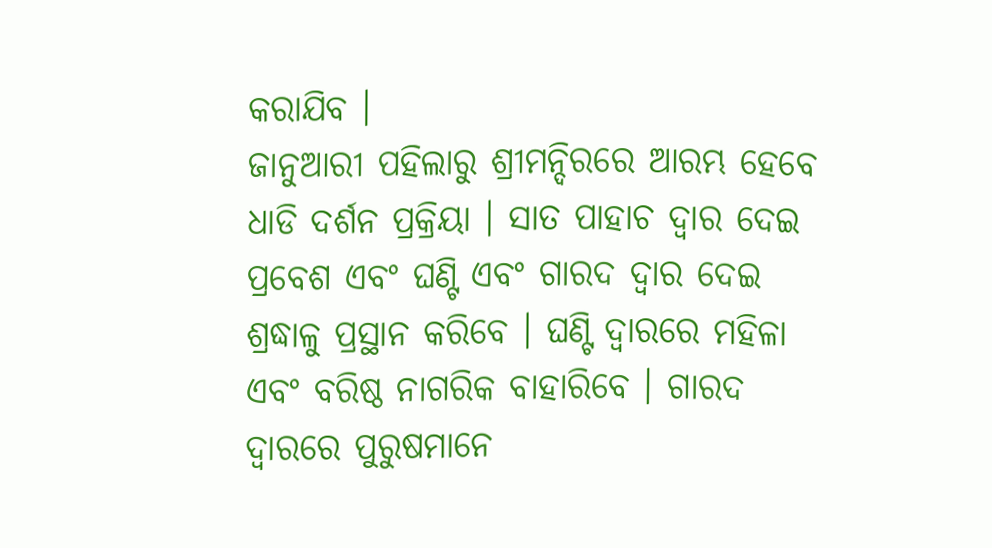କରାଯିବ ।
ଜାନୁଆରୀ ପହିଲାରୁ ଶ୍ରୀମନ୍ଦିରରେ ଆରମ୍ଭ ହେବେ ଧାଡି ଦର୍ଶନ ପ୍ରକ୍ରିୟା । ସାତ ପାହାଚ ଦ୍ୱାର ଦେଇ ପ୍ରବେଶ ଏବଂ ଘଣ୍ଟି ଏବଂ ଗାରଦ ଦ୍ୱାର ଦେଇ ଶ୍ରଦ୍ଧାଳୁ ପ୍ରସ୍ଥାନ କରିବେ । ଘଣ୍ଟି ଦ୍ୱାରରେ ମହିଳା ଏବଂ ବରିଷ୍ଠ ନାଗରିକ ବାହାରିବେ । ଗାରଦ ଦ୍ୱାରରେ ପୁରୁଷମାନେ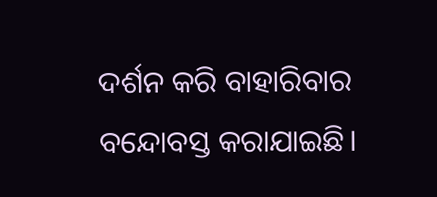ଦର୍ଶନ କରି ବାହାରିବାର ବନ୍ଦୋବସ୍ତ କରାଯାଇଛି।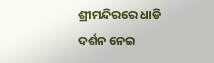ଶ୍ରୀମନ୍ଦିରରେ ଧାଡି ଦର୍ଶନ ନେଇ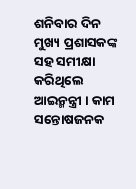ଶନିବାର ଦିନ ମୁଖ୍ୟ ପ୍ରଶାସକଙ୍କ ସହ ସମୀକ୍ଷା କରିଥିଲେ ଆଇନ୍ମନ୍ତ୍ରୀ । କାମ ସନ୍ତୋଷଜନକ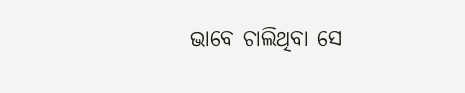ଭାବେ ଚାଲିଥିବା ସେ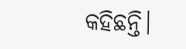କହିଛନ୍ତି।